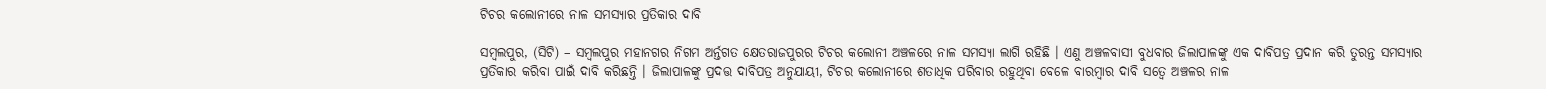ଟିଚର କଲୋନୀରେ ନାଳ ସମସ୍ୟାର ପ୍ରତିକାର ଦାବି

ସମ୍ବଲପୁର, (ସିଟି) – ସମ୍ବଲପୁର ମହାନଗର ନିଗମ ଅର୍ନ୍ତଗତ କ୍ଷେତରାଜପୁରର ଟିଚର କଲୋନୀ ଅଞ୍ଚଳରେ ନାଳ ସମସ୍ୟା ଲାଗି ରହିଛି । ଏଣୁ ଅଞ୍ଚଳବାସୀ ବୁଧବାର ଜିଲାପାଳଙ୍କୁ ଏକ ଦାବିପତ୍ର ପ୍ରଦାନ କରି ତୁରନ୍ତ ସମସ୍ୟାର ପ୍ରତିକାର କରିବା ପାଇଁ ଦାବି କରିଛନ୍ତି । ଜିଲାପାଳଙ୍କୁ ପ୍ରଦତ୍ତ ଦାବିପତ୍ର ଅନୁଯାୟୀ, ଟିଚର କଲୋନୀରେ ଶତାଧିକ ପରିବାର ରହୁଥିବା ବେଳେ ବାରମ୍ବାର ଦାବି ସତ୍ୱେ ଅଞ୍ଚଳର ନାଳ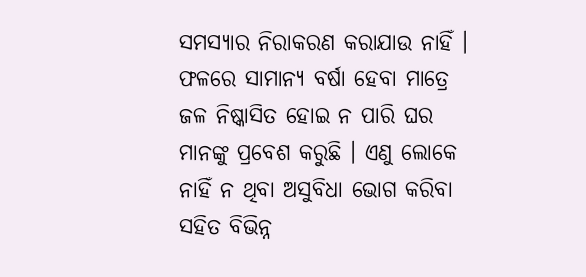ସମସ୍ୟାର ନିରାକରଣ କରାଯାଉ ନାହିଁ । ଫଳରେ ସାମାନ୍ୟ ବର୍ଷା ହେବା ମାତ୍ରେ ଜଳ ନିଷ୍କାସିତ ହୋଇ ନ ପାରି ଘର ମାନଙ୍କୁ ପ୍ରବେଶ କରୁଛି । ଏଣୁ ଲୋକେ ନାହିଁ ନ ଥିବା ଅସୁବିଧା ଭୋଗ କରିବା ସହିତ ବିଭିନ୍ନ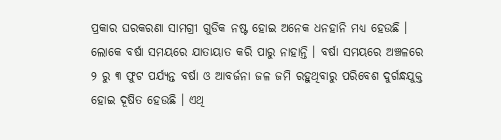ପ୍ରକାର ଘରକରଣା ସାମଗ୍ରୀ ଗୁଡିକ ନଷ୍ଟ ହୋଇ ଅନେକ ଧନହାନି ମଧ୍ୟ ହେଉଛି । ଲୋକେ ବର୍ଷା ସମୟରେ ଯାତାୟାତ କରି ପାରୁ ନାହାନ୍ତି । ବର୍ଷା ସମୟରେ ଅଞ୍ଚଳରେ ୨ ରୁ ୩ ଫୁଟ ପର୍ଯ୍ୟନ୍ତ ବର୍ଷା ଓ ଆବର୍ଜନା ଜଳ ଜମି ରହୁଥିବାରୁ ପରିବେଶ ଦୁର୍ଗନ୍ଧଯୁକ୍ତ ହୋଇ ଦୂଷିତ ହେଉଛି । ଏଥି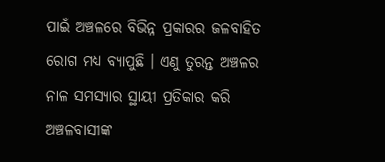ପାଇଁ ଅଞ୍ଚଳରେ ବିଭିନ୍ନ ପ୍ରକାରର ଜଳବାହିତ ରୋଗ ମଧ୍ୟ ବ୍ୟାପୁଛି । ଏଣୁ ତୁରନ୍ତ ଅଞ୍ଚଳର ନାଳ ସମସ୍ୟାର ସ୍ଥାୟୀ ପ୍ରତିକାର କରି ଅଞ୍ଚଳବାସୀଙ୍କ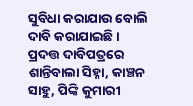ସୁବିଧା କରାଯାଉ ବୋଲି ଦାବି କରାଯାଇଛି । ପ୍ରଦତ୍ତ ଦାବିପତ୍ରରେ ଶାନ୍ତିବାଲା ସିହ୍ନା, କାଞ୍ଚନ ସାହୁ, ପିଙ୍କି କୁମାରୀ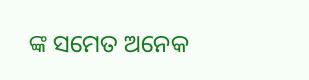ଙ୍କ ସମେତ ଅନେକ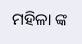ମହିଳା ଙ୍କ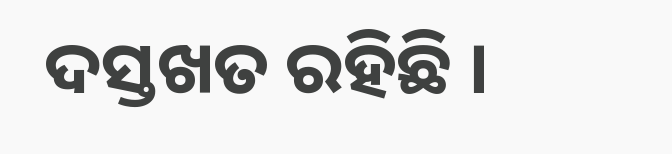ଦସ୍ତଖତ ରହିଛି ।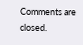Comments are closed.